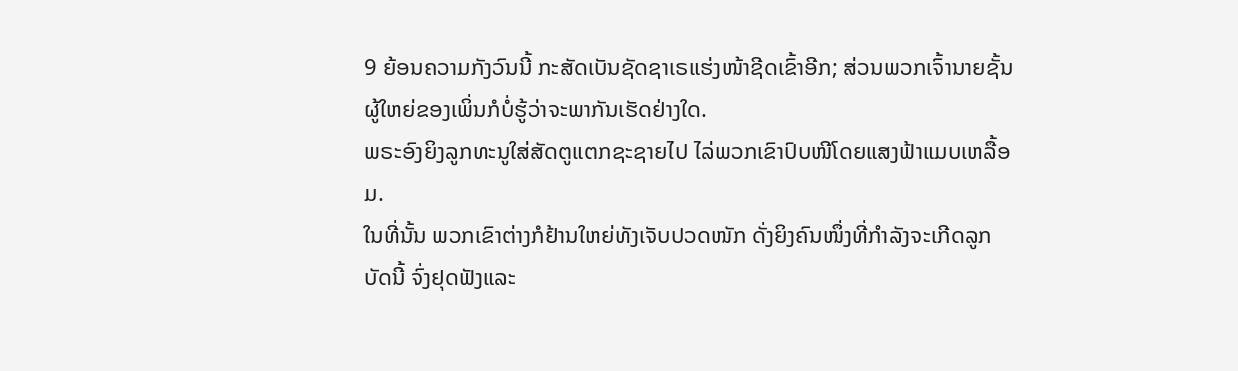9 ຍ້ອນຄວາມກັງວົນນີ້ ກະສັດເບັນຊັດຊາເຣແຮ່ງໜ້າຊີດເຂົ້າອີກ; ສ່ວນພວກເຈົ້ານາຍຊັ້ນຜູ້ໃຫຍ່ຂອງເພິ່ນກໍບໍ່ຮູ້ວ່າຈະພາກັນເຮັດຢ່າງໃດ.
ພຣະອົງຍິງລູກທະນູໃສ່ສັດຕູແຕກຊະຊາຍໄປ ໄລ່ພວກເຂົາປົບໜີໂດຍແສງຟ້າແມບເຫລື້ອມ.
ໃນທີ່ນັ້ນ ພວກເຂົາຕ່າງກໍຢ້ານໃຫຍ່ທັງເຈັບປວດໜັກ ດັ່ງຍິງຄົນໜຶ່ງທີ່ກຳລັງຈະເກີດລູກ
ບັດນີ້ ຈົ່ງຢຸດຟັງແລະ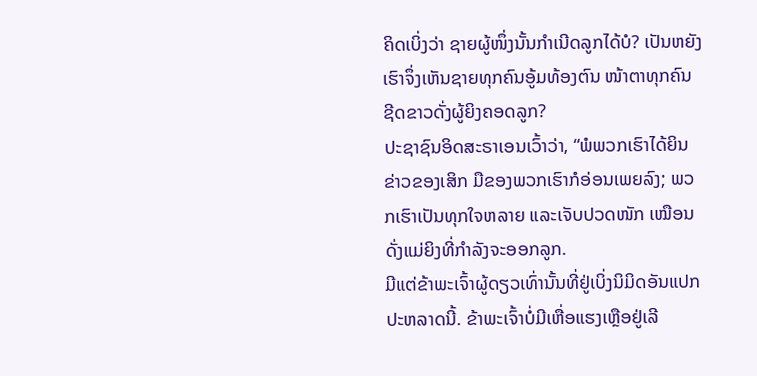ຄິດເບິ່ງວ່າ ຊາຍຜູ້ໜຶ່ງນັ້ນກຳເນີດລູກໄດ້ບໍ? ເປັນຫຍັງເຮົາຈຶ່ງເຫັນຊາຍທຸກຄົນອູ້ມທ້ອງຕົນ ໜ້າຕາທຸກຄົນຊີດຂາວດັ່ງຜູ້ຍິງຄອດລູກ?
ປະຊາຊົນອິດສະຣາເອນເວົ້າວ່າ, “ພໍພວກເຮົາໄດ້ຍິນຂ່າວຂອງເສິກ ມືຂອງພວກເຮົາກໍອ່ອນເພຍລົງ; ພວກເຮົາເປັນທຸກໃຈຫລາຍ ແລະເຈັບປວດໜັກ ເໝືອນດັ່ງແມ່ຍິງທີ່ກຳລັງຈະອອກລູກ.
ມີແຕ່ຂ້າພະເຈົ້າຜູ້ດຽວເທົ່ານັ້ນທີ່ຢູ່ເບິ່ງນິມິດອັນແປກປະຫລາດນີ້. ຂ້າພະເຈົ້າບໍ່ມີເຫື່ອແຮງເຫຼືອຢູ່ເລີ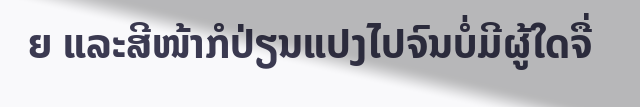ຍ ແລະສີໜ້າກໍປ່ຽນແປງໄປຈົນບໍ່ມີຜູ້ໃດຈື່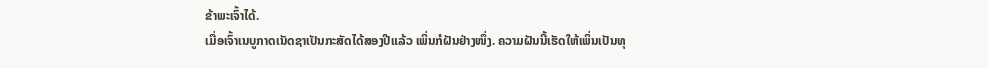ຂ້າພະເຈົ້າໄດ້.
ເມື່ອເຈົ້າເນບູກາດເນັດຊາເປັນກະສັດໄດ້ສອງປີແລ້ວ ເພິ່ນກໍຝັນຢ່າງໜຶ່ງ. ຄວາມຝັນນີ້ເຮັດໃຫ້ເພິ່ນເປັນທຸ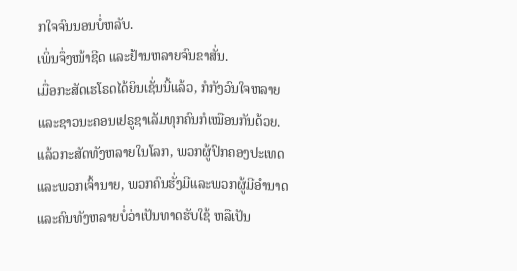ກໃຈຈົນນອນບໍ່ຫລັບ.
ເພິ່ນຈຶ່ງໜ້າຊີດ ແລະຢ້ານຫລາຍຈົນຂາສັ່ນ.
ເມື່ອກະສັດເຮໂຣດໄດ້ຍິນເຊັ່ນນີ້ແລ້ວ, ກໍກັງວົນໃຈຫລາຍ ແລະຊາວນະຄອນເຢຣູຊາເລັມທຸກຄົນກໍເໝືອນກັນດ້ວຍ.
ແລ້ວກະສັດທັງຫລາຍໃນໂລກ, ພວກຜູ້ປົກຄອງປະເທດແລະພວກເຈົ້ານາຍ, ພວກຄົນຮັ່ງມີແລະພວກຜູ້ມີອຳນາດ ແລະຄົນທັງຫລາຍບໍ່ວ່າເປັນທາດຮັບໃຊ້ ຫລືເປັນ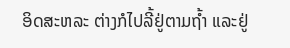ອິດສະຫລະ ຕ່າງກໍໄປລີ້ຢູ່ຕາມຖໍ້າ ແລະຢູ່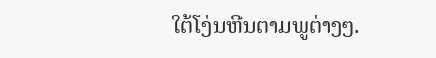ໃຕ້ໂງ່ນຫີນຕາມພູຕ່າງໆ.